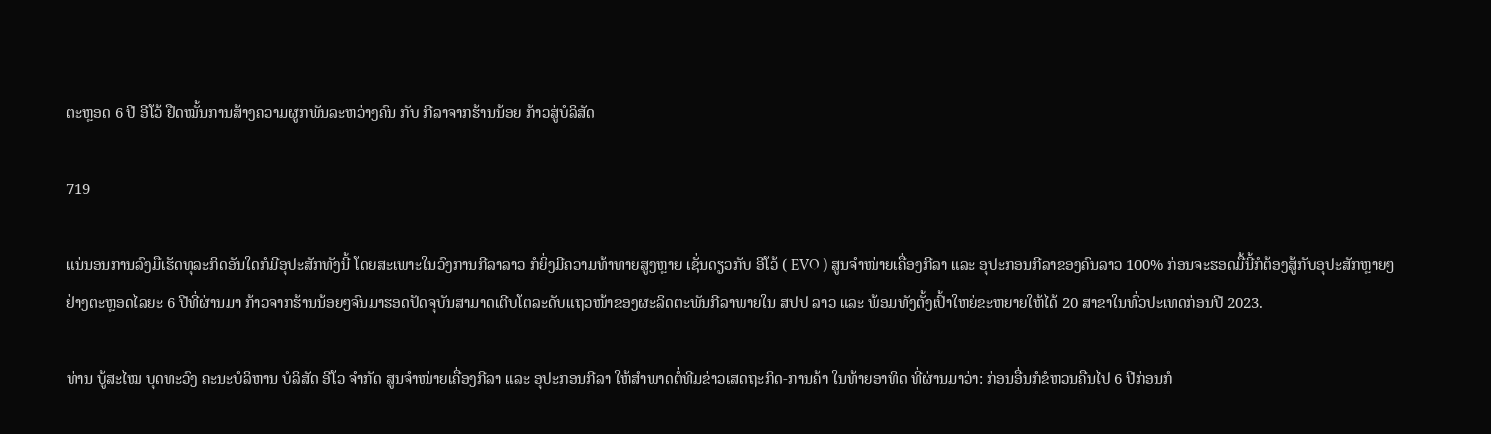ຕະຫຼອດ 6 ປີ ອີໂວ້ ຢືດໝັ້ນການສ້າງຄວາມຜູກພັນລະຫວ່າງຄົນ ກັບ ກີລາຈາກຮ້ານນ້ອຍ ກ້າວສູ່ບໍລິສັດ

719

ແນ່ນອນການລົງມືເຮັດທຸລະກິດອັນໃດກໍມີອຸປະສັກທັງນີ້ ໂດຍສະເພາະໃນວົງການກີລາລາວ ກໍຍິ່ງມີຄວາມທ້າທາຍສູງຫຼາຍ ເຊັ່ນດຽວກັບ ອີໂວ້ ( EVO ) ສູນຈຳໜ່າຍເຄື່ອງກີລາ ແລະ ອຸປະກອນກີລາຂອງຄົນລາວ 100% ກ່ອນຈະຮອດມື້ນີ້ກໍຕ້ອງສູ້ກັບອຸປະສັກຫຼາຍໆຢ່າງຕະຫຼອດໄລຍະ 6 ປີທີ່ຜ່ານມາ ກ້າວຈາກຮ້ານນ້ອຍໆຈົນມາຮອດປັດຈຸບັນສາມາດເຕີບໂຕລະດັບແຖວໜ້າຂອງຜະລິດຕະພັນກີລາພາຍໃນ ສປປ ລາວ ແລະ ພ້ອມທັງຕັ້ງເປົ້າໃຫຍ່ຂະຫຍາຍໃຫ້ໄດ້ 20 ສາຂາໃນທົ່ວປະເທດກ່ອນປີ 2023.

ທ່ານ ບູ້ສະໄໝ ບຸດທະວົງ ຄະນະບໍລິຫານ ບໍລິສັດ ອີໂວ ຈຳກັດ ສູນຈຳໜ່າຍເຄື່ອງກີລາ ແລະ ອຸປະກອນກີລາ ໃຫ້ສໍາພາດຕໍ່ທີມຂ່າວເສດຖະກິດ-ການຄ້າ ໃນທ້າຍອາທິດ ທີ່ຜ່ານມາວ່າ: ກ່ອນອື່ນກໍຂໍຫວນຄືນໄປ 6 ປີກ່ອນກໍ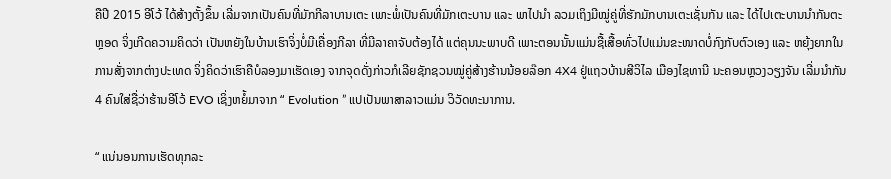ຄືປີ 2015 ອີໂວ້ ໄດ້ສ້າງຕັ້ງຂຶ້ນ ເລີ່ມຈາກເປັນຄົນທີ່ມັກກີລາບານເຕະ ເພາະພໍ່ເປັນຄົນທີ່ມັກເຕະບານ ແລະ ພາໄປນໍາ ລວມເຖິງມີໝູ່ຄູ່ທີ່ຮັກມັກບານເຕະເຊັ່ນກັນ ແລະ ໄດ້ໄປເຕະບານນໍາກັນຕະຫຼອດ ຈິ່ງເກີດຄວາມຄິດວ່າ ເປັນຫຍັງໃນບ້ານເຮົາຈິ່ງບໍ່ມີເຄື່ອງກີລາ ທີ່ມີລາຄາຈັບຕ້ອງໄດ້ ແຕ່ຄຸນນະພາບດີ ເພາະຕອນນັ້ນແມ່ນຊື້ເສື້ອທົ່ວໄປແມ່ນຂະໜາດບໍ່ກົງກັບຕົວເອງ ແລະ ຫຍຸ້ງຍາກໃນການສັ່ງຈາກຕ່າງປະເທດ ຈິ່ງຄິດວ່າເຮົາຄືບໍລອງມາເຮັດເອງ ຈາກຈຸດດັ່ງກ່າວກໍເລີຍຊັກຊວນໝູ່ຄູ່ສ້າງຮ້ານນ້ອຍລ໊ອກ 4X4 ຢູ່ແຖວບ້ານສີວິໄລ ເມືອງໄຊທານີ ນະຄອນຫຼວງວຽງຈັນ ເລີ່ມນໍາກັນ 4 ຄົນໃສ່ຊື່ວ່າຮ້ານອີໂວ້ EVO ເຊິ່ງຫຍໍ້ມາຈາກ “ Evolution ” ແປເປັນພາສາລາວແມ່ນ ວິວັດທະນາການ.

“ ແນ່ນອນການເຮັດທຸກລະ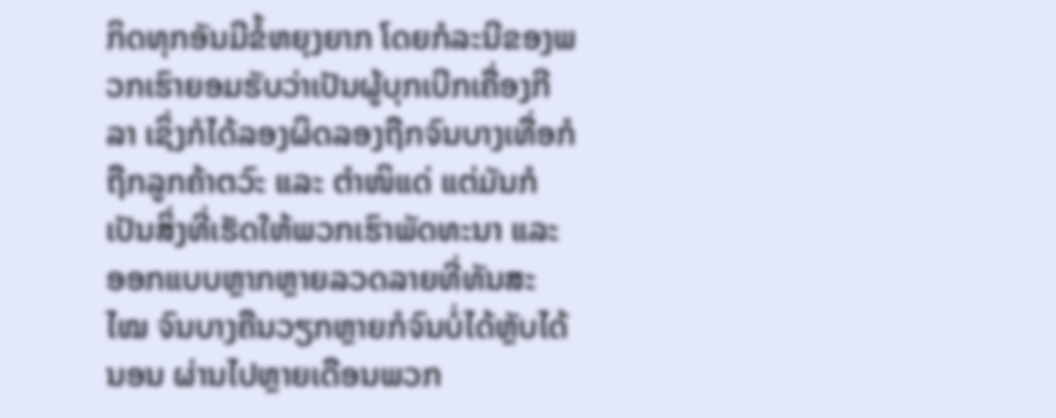ກິດທຸກອັນມີຂໍ້ຫຍຸງຍາກ ໂດຍກໍລະນີຂອງພວກເຮົາຍອມຮັບວ່າເປັນຜູ້ບຸກເບີກເຄື່ອງກີລາ ເຊິ່ງກໍໄດ້ລອງຜິດລອງຖືກຈົນບາງເທື່ອກໍຖືກລູກຄ້າຕວົະ ແລະ ຕໍາໜິແດ່ ແຕ່ມັນກໍເປັນສິ່ງທີ່ເຮັດໃຫ້ພວກເຮົາພັດທະນາ ແລະ ອອກແບບຫຼາກຫຼາຍລວດລາຍທີ່ທັນສະໄໝ ຈົນບາງຄືນວຽກຫຼາຍກໍຈົນບໍ່ໄດ້ຫຼັບໄດ້ນອນ ຜ່ານໄປຫຼາຍເດືອນພວກ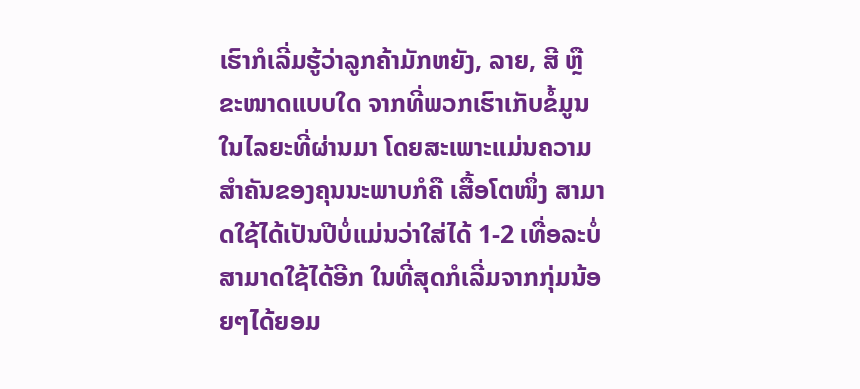ເຮົາກໍເລີ່ມຮູ້ວ່າລູກຄ້າມັກຫຍັງ, ລາຍ, ສີ ຫຼື ຂະໜາດແບບໃດ ຈາກທີ່ພວກເຮົາເກັບຂໍ້ມູນໃນໄລຍະທີ່ຜ່ານມາ ໂດຍສະເພາະແມ່ນຄວາມສໍາຄັນຂອງຄຸນນະພາບກໍຄື ເສື້ອໂຕໜຶ່ງ ສາມາດໃຊ້ໄດ້ເປັນປີບໍ່ແມ່ນວ່າໃສ່ໄດ້ 1-2 ເທື່ອລະບໍ່ສາມາດໃຊ້ໄດ້ອີກ ໃນທີ່ສຸດກໍເລີ່ມຈາກກຸ່ມນ້ອຍໆໄດ້ຍອມ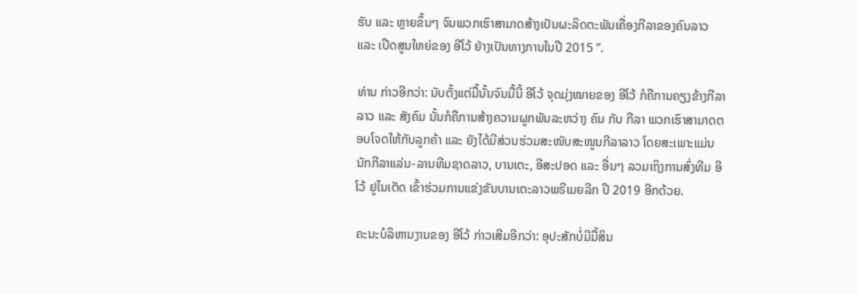ຮັບ ແລະ ຫຼາຍຂຶ້ນໆ ຈົນພວກເຮົາສາມາດສ້າງເປັນຜະລິດຕະພັນເຄື່ອງກີລາຂອງຄົນລາວ ແລະ ເປີດສູນໃຫຍ່ຂອງ ອີໂວ້ ຢ່າງເປັນທາງການໃນປີ 2015 ”.

ທ່ານ ກ່າວອີກວ່າ: ນັບຕັ້ງແຕ່ມື້ນັ້ນຈົນມື້ນີ້ ອີໂວ້ ຈຸດມຸ່ງໝາຍຂອງ ອີໂວ້ ກໍຄືການຄຽງຂ້າງກີລາລາວ ແລະ ສັງຄົມ ນັ້ນກໍຄືການສ້າງຄວາມຜູກພັນລະຫວ່າງ ຄົນ ກັບ ກີລາ ພວກເຮົາສາມາດຕອບໂຈດໃຫ້ກັບລູກຄ້າ ແລະ ຍັງໄດ້ມີສ່ວນຮ່ວມສະໜັບສະໜູນກີລາລາວ ໂດຍສະເພາະແມ່ນນັກກີລາແລ່ນ-ລານທີມຊາດລາວ, ບານເຕະ, ອີສະປອດ ແລະ ອື່ນໆ ລວມເຖິງການສົ່ງທີມ ອີໂວ້ ຢູໄນເຕັດ ເຂົ້າຮ່ວມການແຂ່ງຂັນບານເຕະລາວພຣີເມຍລີກ ປີ 2019 ອີກດ້ວຍ.

ຄະນະບໍລິຫານງານຂອງ ອີໂວ້ ກ່າວເສີມອີກວ່າ: ອຸປະສັກບໍ່ມີມື້ສິນ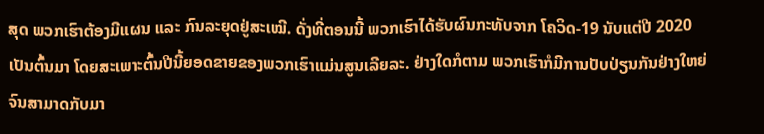ສຸດ ພວກເຮົາຕ້ອງມີແຜນ ແລະ ກົນລະຍຸດຢູ່ສະເໝີ. ດັ່ງທີ່ຕອນນີ້ ພວກເຮົາໄດ້ຮັບຜົນກະທັບຈາກ ໂຄວິດ-19 ນັບແຕ່ປີ 2020 ເປັນຕົ້ນມາ ໂດຍສະເພາະຕົ້ນປີນີ້ຍອດຂາຍຂອງພວກເຮົາແມ່ນສູນເລີຍລະ. ຢ່າງໃດກໍຕາມ ພວກເຮົາກໍມີການປັບປ່ຽນກັນຢ່າງໃຫຍ່ ຈົນສາມາດກັບມາ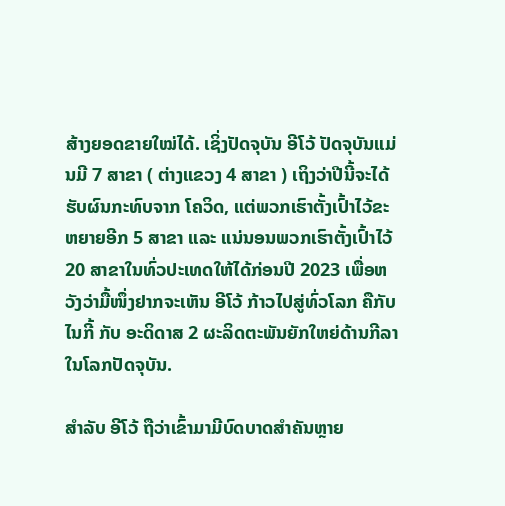ສ້າງຍອດຂາຍໃໝ່ໄດ້. ເຊິ່ງປັດຈຸບັນ ອີໂວ້ ປັດຈຸບັນແມ່ນມີ 7 ສາຂາ ( ຕ່າງແຂວງ 4 ສາຂາ ) ເຖິງວ່າປີນີ້ຈະໄດ້ຮັບຜົນກະທົບຈາກ ໂຄວິດ, ແຕ່ພວກເຮົາຕັ້ງເປົ້າໄວ້ຂະຫຍາຍອີກ 5 ສາຂາ ແລະ ແນ່ນອນພວກເຮົາຕັ້ງເປົ້າໄວ້ 20 ສາຂາໃນທົ່ວປະເທດໃຫ້ໄດ້ກ່ອນປີ 2023 ເພື່ອຫວັງວ່າມື້ໜຶ່ງຢາກຈະເຫັນ ອີໂວ້ ກ້າວໄປສູ່ທົ່ວໂລກ ຄືກັບ ໄນກີ້ ກັບ ອະດິດາສ 2 ຜະລິດຕະພັນຍັກໃຫຍ່ດ້ານກີລາໃນໂລກປັດຈຸບັນ.

ສໍາລັບ ອີໂວ້ ຖືວ່າເຂົ້າມາມີບົດບາດສໍາຄັນຫຼາຍ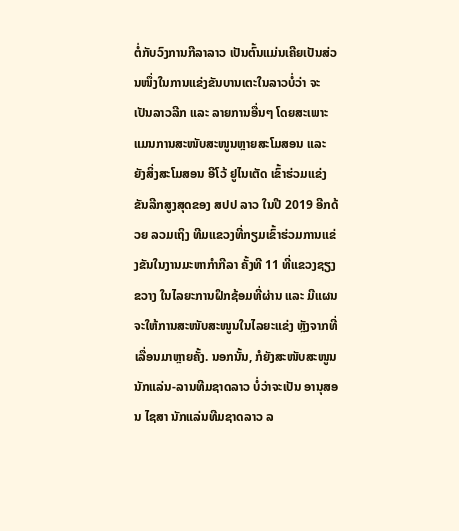ຕໍ່ກັບວົງການກີລາລາວ ເປັນຕົ້ນແມ່ນເຄີຍເປັນສ່ວນໜຶ່ງໃນການແຂ່ງຂັນບານເຕະໃນລາວບໍ່ວ່າ ຈະເປັນລາວລີກ ແລະ ລາຍການອື່ນໆ ໂດຍສະເພາະແມນການສະໜັບສະໜູນຫຼາຍສະໂມສອນ ແລະ ຍັງສິ່ງສະໂມສອນ ອີໂວ້ ຢູໄນເຕັດ ເຂົ້າຮ່ວມແຂ່ງຂັນລີກສູງສຸດຂອງ ສປປ ລາວ ໃນປີ 2019 ອີກດ້ວຍ ລວມເຖິງ ທີມແຂວງທີ່ກຽມເຂົ້າຮ່ວມການແຂ່ງຂັນໃນງານມະຫາກໍາກີລາ ຄັ້ງທີ 11 ທີ່ແຂວງຊຽງຂວາງ ໃນໄລຍະການຝຶກຊ້ອມທີ່ຜ່ານ ແລະ ມີແຜນຈະໃຫ້ການສະໜັບສະໜູນໃນໄລຍະແຂ່ງ ຫຼັງຈາກທີ່ເລື່ອນມາຫຼາຍຄັ້ງ. ນອກນັ້ນ, ກໍຍັງສະໜັບສະໜູນນັກແລ່ນ-ລານທີມຊາດລາວ ບໍ່ວ່າຈະເປັນ ອານຸສອນ ໄຊສາ ນັກແລ່ນທີມຊາດລາວ ລ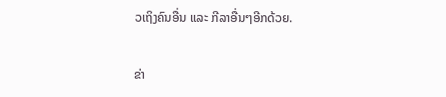ວເຖິງຄົນອື່ນ ແລະ ກີລາອື່ນໆອີກດ້ວຍ.

ຂ່າ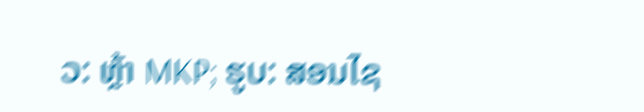ວ: ຫຼ້າ MKP; ຮູບ: ສອນໄຊ